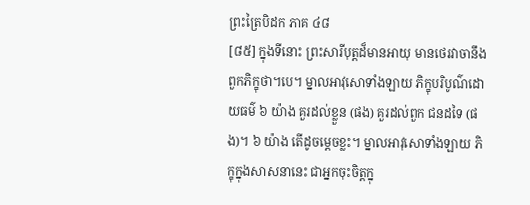ព្រះត្រៃបិដក ភាគ ៤៨
[៨៥] ក្នុងទីនោះ ព្រះសារីបុត្តដ៏មានអាយុ មានថេរវាចានឹងពួកភិក្ខុថា។បេ។ ម្នាលអាវុសោទាំងឡាយ ភិក្ខុបរិបូណ៌ដោយធម៌ ៦ យ៉ាង គួរដល់ខ្លួន (ផង) គួរដល់ពួក ជនដទៃ (ផង)។ ៦ យ៉ាង តើដូចម្ដេចខ្លះ។ ម្នាលអាវុសោទាំងឡាយ ភិក្ខុក្នុងសាសនានេះ ជាអ្នកចុះចិត្តក្នុ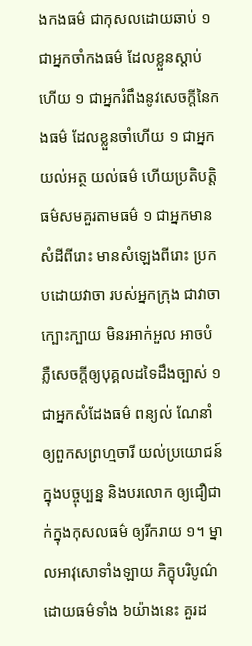ងកងធម៌ ជាកុសលដោយឆាប់ ១ ជាអ្នកចាំកងធម៌ ដែលខ្លួនស្ដាប់ហើយ ១ ជាអ្នករំពឹងនូវសេចក្ដីនៃកងធម៌ ដែលខ្លួនចាំហើយ ១ ជាអ្នកយល់អត្ថ យល់ធម៌ ហើយប្រតិបត្តិធម៌សមគួរតាមធម៌ ១ ជាអ្នកមានសំដីពីរោះ មានសំឡេងពីរោះ ប្រកបដោយវាចា របស់អ្នកក្រុង ជាវាចាក្បោះក្បាយ មិនរអាក់អួល អាចបំភ្លឺសេចក្ដីឲ្យបុគ្គលដទៃដឹងច្បាស់ ១ ជាអ្នកសំដែងធម៌ ពន្យល់ ណែនាំ ឲ្យពួកសព្រហ្មចារី យល់ប្រយោជន៍ ក្នុងបច្ចុប្បន្ន និងបរលោក ឲ្យជឿជាក់ក្នុងកុសលធម៌ ឲ្យរីករាយ ១។ ម្នាលអាវុសោទាំងឡាយ ភិក្ខុបរិបូណ៌ដោយធម៌ទាំង ៦យ៉ាងនេះ គួរដ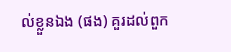ល់ខ្លួនឯង (ផង) គួរដល់ពួក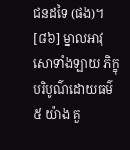ជនដទៃ (ផង)។
[៨៦] ម្នាលអាវុសោទាំងឡាយ ភិក្ខុបរិបូណ៌ដោយធម៌ ៥ យ៉ាង គួ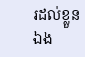រដល់ខ្លួនឯង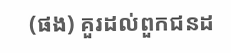(ផង) គួរដល់ពួកជនដ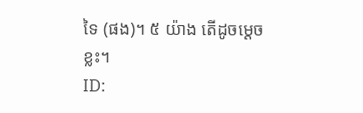ទៃ (ផង)។ ៥ យ៉ាង តើដូចម្ដេចខ្លះ។
ID: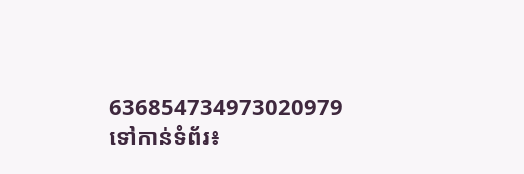636854734973020979
ទៅកាន់ទំព័រ៖